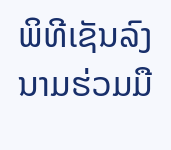ພິທີເຊັນລົງນາມຮ່ວມມື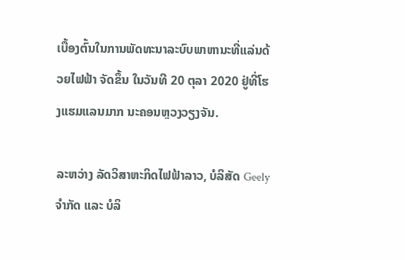ເບື້ອງຕົ້ນໃນການພັດທະນາລະບົບພາຫານະທີ່ແລ່ນດ້ວຍໄຟຟ້າ ຈັດຂຶ້ນ ໃນວັນທີ 20 ຕຸລາ 2020 ຢູ່ທີ່ໂຮງແຮມແລນມາກ ນະຄອນຫຼວງວຽງຈັນ.

ລະຫວ່າງ ລັດວິສາຫະກິດໄຟຟ້າລາວ, ບໍລິສັດ Geely ຈໍາກັດ ແລະ ບໍລິ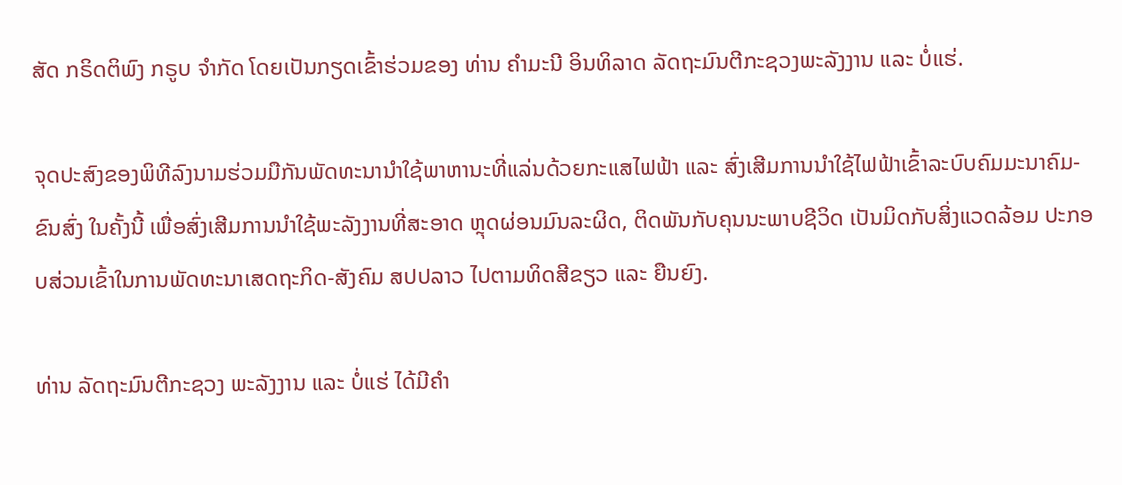ສັດ ກຣິດຕິພົງ ກຣູບ ຈໍາກັດ ໂດຍເປັນກຽດເຂົ້າຮ່ວມຂອງ ທ່ານ ຄໍາມະນີ ອິນທິລາດ ລັດຖະມົນຕີກະຊວງພະລັງງານ ແລະ ບໍ່ແຮ່.

ຈຸດປະສົງຂອງພິທີລົງນາມຮ່ວມມືກັນພັດທະນານໍາໃຊ້ພາຫານະທີ່ແລ່ນດ້ວຍກະແສໄຟຟ້າ ແລະ ສົ່ງເສີມການນໍາໃຊ້ໄຟຟ້າເຂົ້າລະບົບຄົມມະນາຄົມ-ຂົນສົ່ງ ໃນຄັ້ງນີ້ ເພື່ອສົ່ງເສີມການນໍາໃຊ້ພະລັງງານທີ່ສະອາດ ຫຼຸດຜ່ອນມົນລະຜິດ, ຕິດພັນກັບຄຸນນະພາບຊີວິດ ເປັນມິດກັບສິ່ງແວດລ້ອມ ປະກອບສ່ວນເຂົ້າໃນການພັດທະນາເສດຖະກິດ-ສັງຄົມ ສປປລາວ ໄປຕາມທິດສີຂຽວ ແລະ ຍືນຍົງ.

ທ່ານ ລັດຖະມົນຕີກະຊວງ ພະລັງງານ ແລະ ບໍ່ແຮ່ ໄດ້ມີຄຳ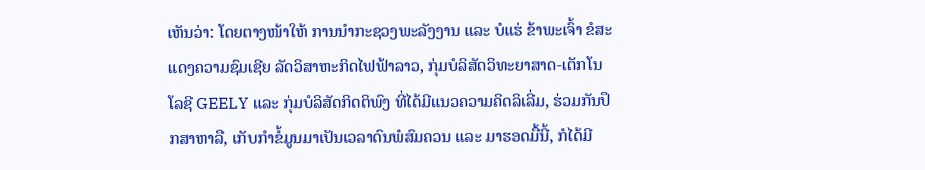ເຫັນວ່າ: ໂດຍຕາງໜ້າໃຫ້ ການນຳກະຊວງພະລັງງານ ແລະ ບໍແຮ່ ຂ້າພະເຈົ້າ ຂໍສະແດງຄວາມຊົມເຊີຍ ລັດວິສາຫະກິດໄຟຟ້າລາວ, ກຸ່ມບໍລິສັດວິທະຍາສາດ-ເຕັກໂນໂລຊີ GEELY ແລະ ກຸ່ມບໍລິສັດກິດຕິພົງ ທີ່ໄດ້ມີແນວຄວາມຄິດລິເລີ່ມ, ຮ່ວມກັນປຶກສາຫາລື, ເກັບກຳຂໍ້ມູນມາເປັນເວລາດົນພໍສົມຄວນ ແລະ ມາຮອດມື້ນີ້, ກໍໄດ້ມີ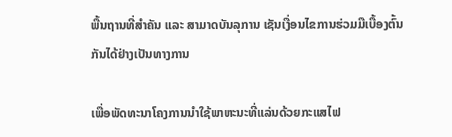ພື້ນຖານທີ່ສຳຄັນ ແລະ ສາມາດບັນລຸການ ເຊັນເງື່ອນໄຂການຮ່ວມມືເບື້ອງຕົ້ນ ກັນໄດ້ຢ່າງເປັນທາງການ

ເພື່ອພັດທະນາໂຄງການນຳໃຊ້ພາຫະນະທີ່ແລ່ນດ້ວຍກະແສໄຟ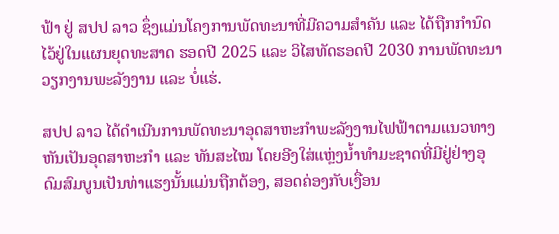ຟ້າ ຢູ່ ສປປ ລາວ ຊຶ່ງແມ່ນໂຄງການພັດທະນາທີ່ມີຄວາມສຳຄັນ ແລະ ໄດ້ຖືກກຳນົດໄວ້ຢູ່ໃນແຜນຍຸດທະສາດ ຮອດປີ 2025 ແລະ ວິໄສທັດຮອດປີ 2030 ການພັດທະນາວຽກງານພະລັງງານ ແລະ ບໍ່ແຮ່.

ສປປ ລາວ ໄດ້ດໍາເນີນການພັດທະນາອຸດສາຫະກໍາພະລັງງານໄຟຟ້າຕາມແນວທາງຫັນເປັນອຸດສາຫະກຳ ແລະ ທັນສະໄໝ ໂດຍອີງໃສ່ແຫຼ່ງນ້ຳທຳມະຊາດທີ່ມີຢູ່ຢ່າງອຸດົມສົມບູນເປັນທ່າແຮງນັ້ນແມ່ນຖືກຕ້ອງ, ສອດຄ່ອງກັບເງື່ອນ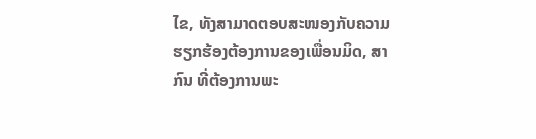ໄຂ, ທັງສາມາດຕອບສະໜອງກັບຄວາມຮຽກຮ້ອງຕ້ອງການຂອງເພື່ອນມິດ, ສາກົນ ທີ່ຕ້ອງການພະ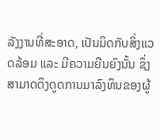ລັງງານທີ່ສະອາດ, ເປັນມິດກັບສິ່ງແວດລ້ອມ ແລະ ມີຄວາມຍືນຍົງນັ້ນ ຊຶ່ງສາມາດດຶງດູດການມາລົງທຶນຂອງຜູ້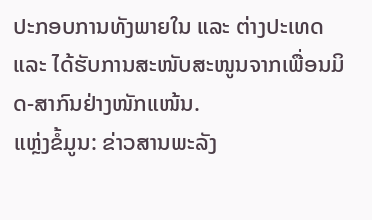ປະກອບການທັງພາຍໃນ ແລະ ຕ່າງປະເທດ ແລະ ໄດ້ຮັບການສະໜັບສະໜູນຈາກເພື່ອນມິດ-ສາກົນຢ່າງໜັກແໜ້ນ.
ແຫຼ່ງຂໍ້ມູນ: ຂ່າວສານພະລັງ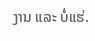ງານ ແລະ ບໍ່ແຮ່.